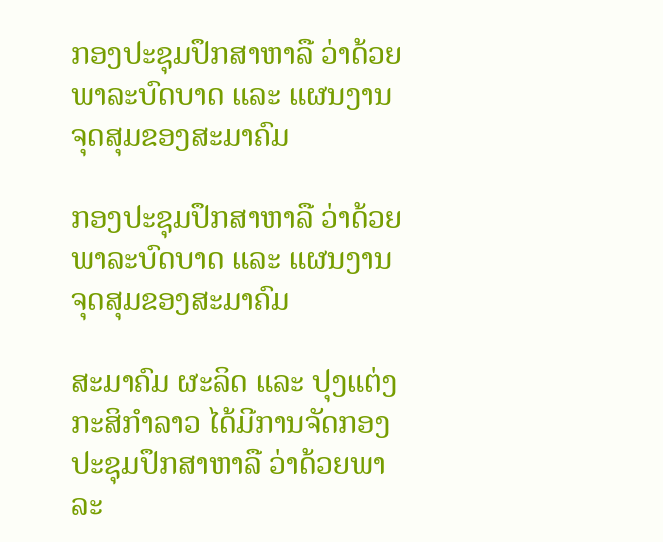ກອງປະຊຸມປຶກສາຫາລື ວ່າດ້ວຍພາລະບົດບາດ ແລະ ແຜນງານຈຸດສຸມຂອງສະມາຄົມ

ກອງປະຊຸມປຶກສາຫາລື ວ່າດ້ວຍພາລະບົດບາດ ແລະ ແຜນງານຈຸດສຸມຂອງສະມາຄົມ

ສະມາຄົມ ຜະລິດ ແລະ ປຸງແຕ່ງກະສິກຳລາວ ໄດ້ມີການຈັດກອງປະຊຸມປຶກສາຫາລື ວ່າດ້ວຍພາລະ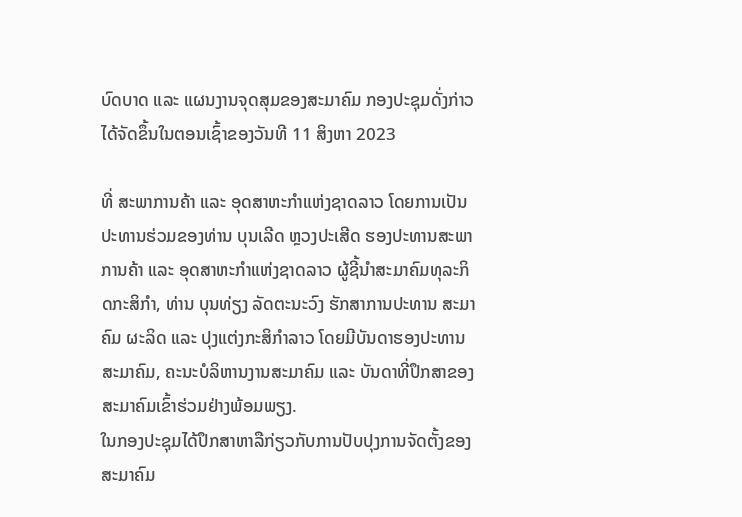ບົດບາດ ແລະ ແຜນງານຈຸດສຸມຂອງສະມາຄົມ ກອງປະຊຸມດັ່ງກ່າວໄດ້ຈັດຂຶ້ນໃນຕອນເຊົ້າຂອງວັນທີ 11 ສິງຫາ 2023

ທີ່ ສະພາການຄ້າ ແລະ ອຸດສາຫະກຳແຫ່ງຊາດລາວ ໂດຍການເປັນປະທານຮ່ວມຂອງທ່ານ ບຸນເລີດ ຫຼວງປະເສີດ ຮອງປະທານສະພາການຄ້າ ແລະ ອຸດສາຫະກຳແຫ່ງຊາດລາວ ຜູ້ຊີ້ນຳສະມາຄົມທຸລະກິດກະສິກຳ, ທ່ານ ບຸນທ່ຽງ ລັດຕະນະວົງ ຮັກສາການປະທານ ສະມາຄົມ ຜະລິດ ແລະ ປຸງແຕ່ງກະສິກຳລາວ ໂດຍມີບັນດາຮອງປະທານສະມາຄົມ, ຄະນະບໍລິຫານງານສະມາຄົມ ແລະ ບັນດາທີ່ປຶກສາຂອງສະມາຄົມເຂົ້າຮ່ວມຢ່າງພ້ອມພຽງ.
ໃນກອງປະຊຸມໄດ້ປຶກສາຫາລືກ່ຽວກັບການປັບປຸງການຈັດຕັ້ງຂອງສະມາຄົມ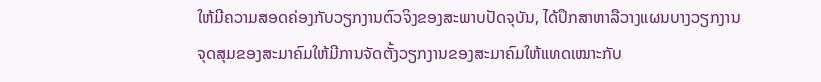ໃຫ້ມີຄວາມສອດຄ່ອງກັບວຽກງານຕົວຈິງຂອງສະພາບປັດຈຸບັນ, ໄດ້ປຶກສາຫາລືວາງແຜນບາງວຽກງານຈຸດສຸມຂອງສະມາຄົມໃຫ້ມີການຈັດຕັ້ງວຽກງານຂອງສະມາຄົມໃຫ້ແທດເໝາະກັບ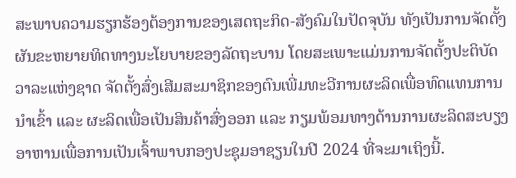ສະພາບຄວາມຮຽກຮ້ອງຕ້ອງການຂອງເສດຖະກິດ-ສັງຄົມໃນປັດຈຸບັນ ທັງເປັນການຈັດຕັ້ງຜັນຂະຫຍາຍທິດທາງນະໂຍບາຍຂອງລັດຖະບານ ໂດຍສະເພາະແມ່ນການຈັດຕັ້ງປະຕິບັດວາລະແຫ່ງຊາດ ຈັດຕັ້ງສົ່ງເສີມສະມາຊິກຂອງຕົນເພີ່ມທະວີການຜະລິດເພື່ອທົດແທນການນຳເຂົ້າ ແລະ ຜະລິດເພື່ອເປັນສິນຄ້າສົ່ງອອກ ແລະ ກຽມພ້ອມທາງດ້ານການຜະລິດສະບຽງອາຫານເພື່ອການເປັນເຈົ້າພາບກອງປະຊຸມອາຊຽນໃນປີ 2024 ທີ່ຈະມາເຖິງນີ້.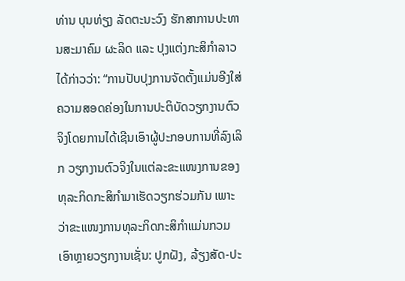ທ່ານ ບຸນທ່ຽງ ລັດຕະນະວົງ ຮັກສາການປະທານສະມາຄົມ ຜະລິດ ແລະ ປຸງແຕ່ງກະສິກຳລາວ ໄດ້ກ່າວວ່າ: “ການປັບປຸງການຈັດຕັ້ງແມ່ນອີງໃສ່ຄວາມສອດຄ່ອງໃນການປະຕິບັດວຽກງານຕົວຈິງໂດຍການໄດ້ເຊີນເອົາຜູ້ປະກອບການທີ່ລົງເລິກ ວຽກງານຕົວຈິງໃນແຕ່ລະຂະແໜງການຂອງທຸລະກິດກະສິກຳມາເຮັດວຽກຮ່ວມກັນ ເພາະວ່າຂະແໜງການທຸລະກິດກະສິກຳແມ່ນກວມເອົາຫຼາຍວຽກງານເຊັ່ນ: ປູກຝັງ, ລ້ຽງສັດ-ປະ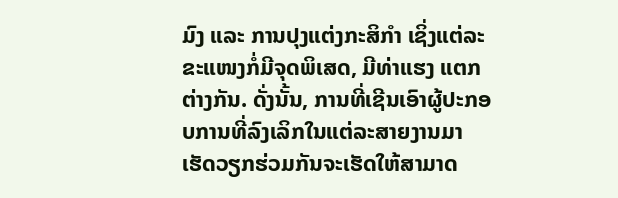ມົງ ແລະ ການປຸງແຕ່ງກະສິກຳ ເຊິ່ງແຕ່ລະຂະແໜງກໍ່ມີຈຸດພິເສດ, ມີທ່າແຮງ ແຕກຕ່າງກັນ. ດັ່ງນັ້ນ, ການທີ່ເຊີນເອົາຜູ້ປະກອບການທີ່ລົງເລິກໃນແຕ່ລະສາຍງານມາເຮັດວຽກຮ່ວມກັນຈະເຮັດໃຫ້ສາມາດ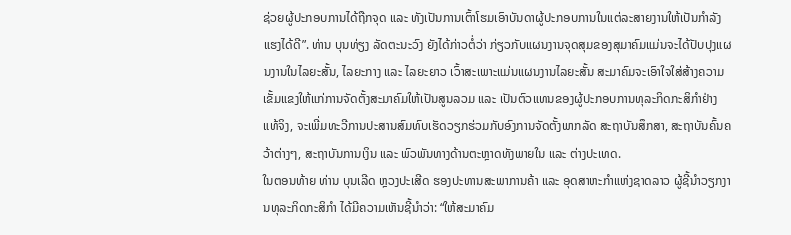ຊ່ວຍຜູ້ປະກອບການໄດ້ຖືກຈຸດ ແລະ ທັງເປັນການເຕົ້າໂຮມເອົາບັນດາຜູ້ປະກອບການໃນແຕ່ລະສາຍງານໃຫ້ເປັນກຳລັງແຮງໄດ້ດີ”. ທ່ານ ບຸນທ່ຽງ ລັດຕະນະວົງ ຍັງໄດ້ກ່າວຕໍ່ວ່າ ກ່ຽວກັບແຜນງານຈຸດສຸມຂອງສຸມາຄົມແມ່ນຈະໄດ້ປັບປຸງແຜນງານໃນໄລຍະສັ້ນ, ໄລຍະກາງ ແລະ ໄລຍະຍາວ ເວົ້າສະເພາະແມ່ນແຜນງານໄລຍະສັ້ນ ສະມາຄົມຈະເອົາໃຈໃສ່ສ້າງຄວາມເຂັ້ມແຂງໃຫ້ແກ່ການຈັດຕັ້ງສະມາຄົມໃຫ້ເປັນສູນລວມ ແລະ ເປັນຕົວແທນຂອງຜູ້ປະກອບການທຸລະກິດກະສິກຳຢ່າງແທ້ຈິງ, ຈະເພີ່ມທະວີການປະສານສົມທົບເຮັດວຽກຮ່ວມກັບອົງການຈັດຕັ້ງພາກລັດ ສະຖາບັນສຶກສາ, ສະຖາບັນຄົ້ນຄວ້າຕ່າງໆ, ສະຖາບັນການເງິນ ແລະ ພົວພັນທາງດ້ານຕະຫຼາດທັງພາຍໃນ ແລະ ຕ່າງປະເທດ.
ໃນຕອນທ້າຍ ທ່ານ ບຸນເລີດ ຫຼວງປະເສີດ ຮອງປະທານສະພາການຄ້າ ແລະ ອຸດສາຫະກຳແຫ່ງຊາດລາວ ຜູ້ຊີ້ນຳວຽກງານທຸລະກິດກະສິກຳ ໄດ້ມີຄວາມເຫັນຊີ້ນຳວ່າ: “ໃຫ້ສະມາຄົມ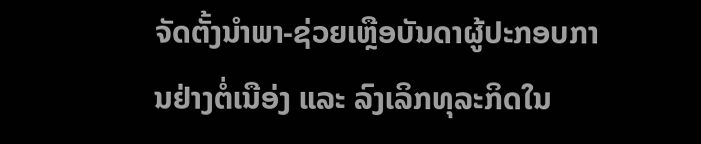ຈັດຕັ້ງນຳພາ-ຊ່ວຍເຫຼືອບັນດາຜູ້ປະກອບການຢ່າງຕໍ່ເນືອ່ງ ແລະ ລົງເລິກທຸລະກິດໃນ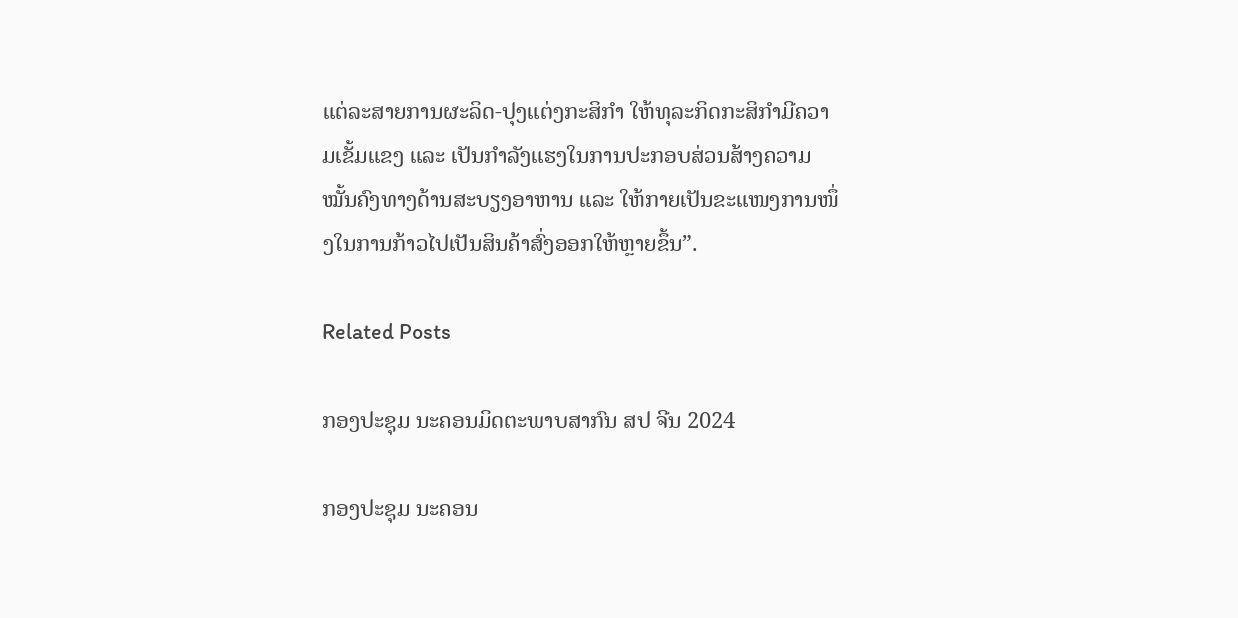ແຕ່ລະສາຍການຜະລິດ-ປຸງແຕ່ງກະສິກຳ ໃຫ້ທຸລະກິດກະສິກຳມີຄວາມເຂັ້ມແຂງ ແລະ ເປັນກຳລັງແຮງໃນການປະກອບສ່ວນສ້າງຄວາມໝັ້ນຄົງທາງດ້ານສະບຽງອາຫານ ແລະ ໃຫ້ກາຍເປັນຂະແໜງການໜຶ່ງໃນການກ້າວໄປເປັນສິນຄ້າສົ່ງອອກໃຫ້ຫຼາຍຂຶ້ນ”.

Related Posts

ກອງປະຊຸມ ນະຄອນມິດຕະພາບສາກົນ ສປ ຈີນ 2024

ກອງປະຊຸມ ນະຄອນ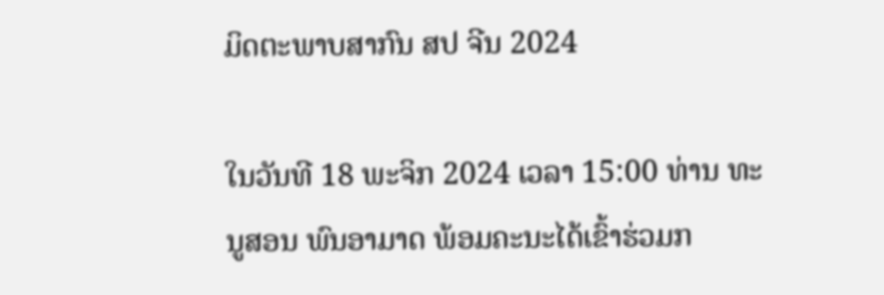ມິດຕະພາບສາກົນ ສປ ຈີນ 2024

ໃນວັນທີ 18 ພະຈິກ 2024 ເວລາ 15:00 ທ່ານ ທະນູສອນ ພົນອາມາດ ພ້ອມຄະນະໄດ້ເຂົ້າຮ່ວມກ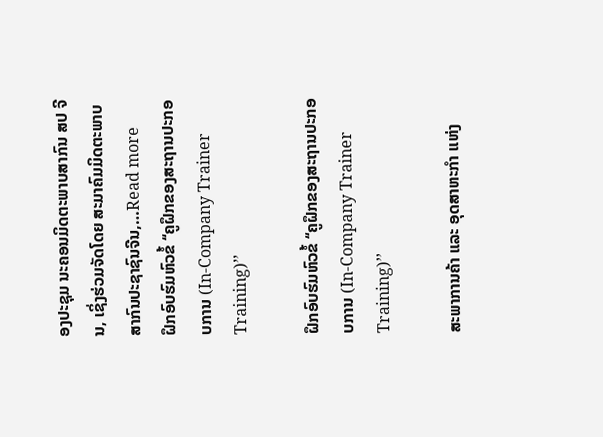ອງປະຊຸມ ນະຄອນມິດຕະພາບສາກົນ ສປ ຈີນ, ເຊິ່ງຮ່ວມຈັດໂດຍ ສະມາຄົມມິດຕະພາບສາກົນປະຊາຊົນຈີນ,…Read more
ຝຶກອົບຮົມຫົວຂໍ້ ‘‘ຄູຝຶກຂອງສະຖານປະກອບການ (In-Company Trainer Training)’’

ຝຶກອົບຮົມຫົວຂໍ້ ‘‘ຄູຝຶກຂອງສະຖານປະກອບການ (In-Company Trainer Training)’’

ສະພາການຄ້າ ແລະ ອຸດສາຫະກຳ ແຫ່ງ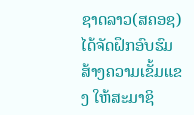ຊາດລາວ(ສຄອຊ) ໄດ້ຈັດຝຶກອົບຮົມສ້າງຄວາມເຂັ້ມແຂງ ໃຫ້ສະມາຊິ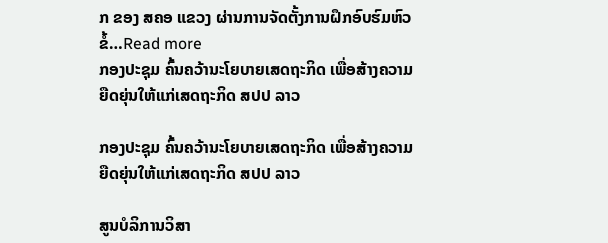ກ ຂອງ ສຄອ ແຂວງ ຜ່ານການຈັດຕັ້ງການຝຶກອົບຮົມຫົວຂໍ້…Read more
ກອງປະຊຸມ ຄົ້ນຄວ້ານະໂຍບາຍເສດຖະກິດ ເພື່ອສ້າງຄວາມຍືດຍຸ່ນໃຫ້ແກ່ເສດຖະກິດ ສປປ ລາວ

ກອງປະຊຸມ ຄົ້ນຄວ້ານະໂຍບາຍເສດຖະກິດ ເພື່ອສ້າງຄວາມຍືດຍຸ່ນໃຫ້ແກ່ເສດຖະກິດ ສປປ ລາວ

ສູນບໍລິການວິສາ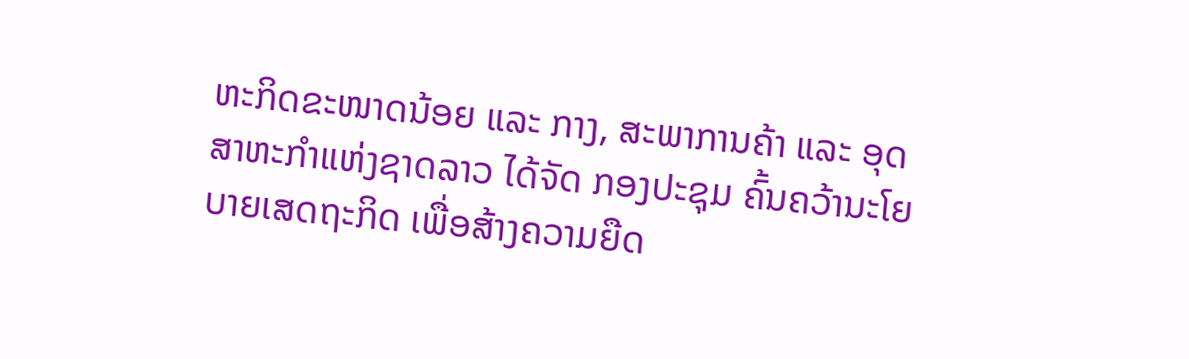ຫະກິດຂະໜາດນ້ອຍ ແລະ ກາງ, ສະພາການຄ້າ ແລະ ອຸດສາຫະກຳແຫ່ງຊາດລາວ ໄດ້ຈັດ ກອງປະຊຸມ ຄົ້ນຄວ້ານະໂຍບາຍເສດຖະກິດ ເພື່ອສ້າງຄວາມຍືດ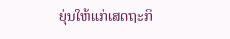ຍຸ່ນໃຫ້ແກ່ເສດຖະກິ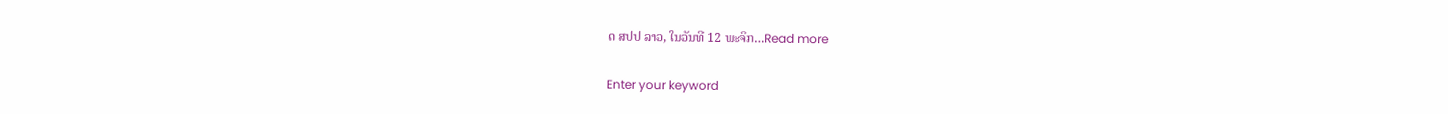ດ ສປປ ລາວ, ໃນວັນທີ 12 ພະຈິກ…Read more

Enter your keyword